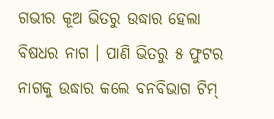ଗଭୀର କୂଅ ଭିତରୁ ଉଦ୍ଧାର ହେଲା ବିଷଧର ନାଗ । ପାଣି ଭିତରୁ ୫ ଫୁଟର ନାଗକୁ ଉଦ୍ଧାର କଲେ ବନବିଭାଗ ଟିମ୍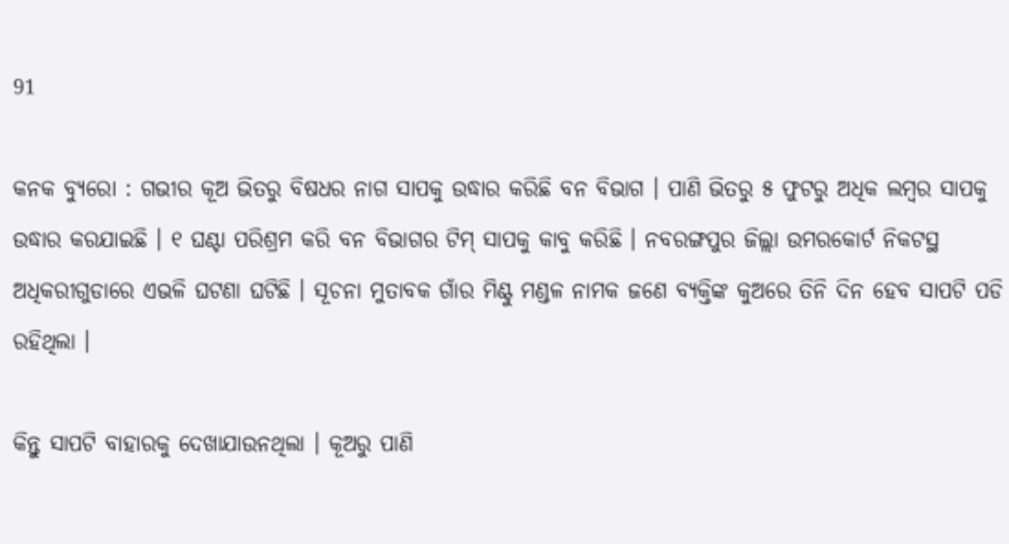91

କନକ ବ୍ୟୁରୋ : ଗଭୀର କୂଅ ଭିତରୁ ବିଷଧର ନାଗ ସାପକୁ ଉଦ୍ଧାର କରିଛି ବନ ବିଭାଗ । ପାଣି ଭିତରୁ ୫ ଫୁଟରୁ ଅଧିକ ଲମ୍ବର ସାପକୁ ଉଦ୍ଧାର କରଯାଇଛି । ୧ ଘଣ୍ଟା ପରିଶ୍ରମ କରି ବନ ବିଭାଗର ଟିମ୍ ସାପକୁ କାବୁ କରିଛି । ନବରଙ୍ଗପୁର ଜିଲ୍ଲା ଉମରକୋର୍ଟ ନିକଟସ୍ଥ ଅଧିକରୀଗୁଡାରେ ଏଭଳି ଘଟଣା ଘଟିଛି । ସୂଚନା ମୁତାବକ ଗାଁର ମିଣ୍ଟୁ ମଣ୍ଡଳ ନାମକ ଜଣେ ବ୍ୟକ୍ତିଙ୍କ କୁଅରେ ତିନି ଦିନ ହେବ ସାପଟି ପଡି ରହିଥିଲା ।

କିନ୍ତୁ ସାପଟି ବାହାରକୁ ଦେଖାଯାଉନଥିଲା । କୂଅରୁ ପାଣି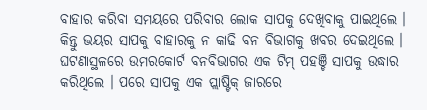ବାହାର କରିବା ସମୟରେ ପରିବାର ଲୋକ ସାପକୁ ଦେଖିବାକୁ ପାଇଥିଲେ । କିନ୍ତୁ ଭୟର ସାପକୁ ବାହାରକୁ ନ କାଢି ବନ ବିଭାଗକୁ ଖବର ଦେଇଥିଲେ । ଘଟଣାସ୍ଥଳରେ ଉମରକୋର୍ଟ ବନବିଭାଗର ଏକ ଟିମ୍ ପହଞ୍ଚି ସାପକୁ ଉଦ୍ଧାର କରିଥିଲେ । ପରେ ସାପକୁ ଏକ ପ୍ଲାଷ୍ଟିକ୍ ଜାରରେ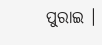ପୁରାଇ ।